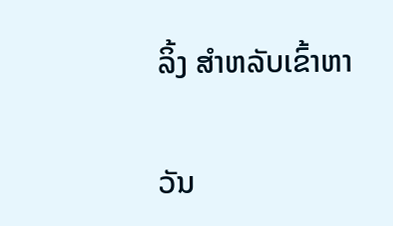ລິ້ງ ສຳຫລັບເຂົ້າຫາ

ວັນ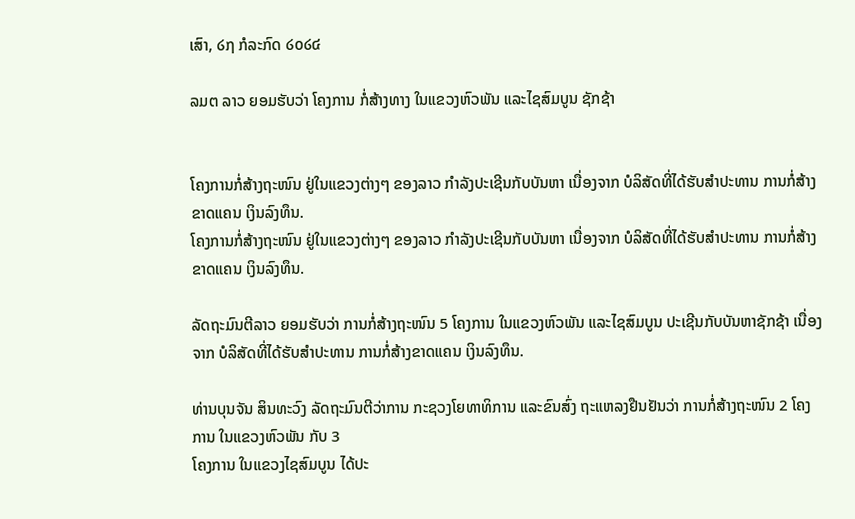ເສົາ, ໒໗ ກໍລະກົດ ໒໐໒໔

ລມຕ ລາວ ຍອມຮັບວ່າ ໂຄງການ ກໍ່ສ້າງທາງ ໃນແຂວງຫົວພັນ ແລະໄຊສົມບູນ ຊັກຊ້າ


ໂຄງການກໍ່ສ້າງຖະໜົນ ຢູ່ໃນແຂວງຕ່າງໆ ຂອງລາວ ກຳລັງປະເຊີນກັບບັນຫາ ເນື່ອງຈາກ ບໍລິສັດທີ່ໄດ້ຮັບສຳປະທານ ການກໍ່ສ້າງຂາດແຄນ ເງິນລົງທຶນ.
ໂຄງການກໍ່ສ້າງຖະໜົນ ຢູ່ໃນແຂວງຕ່າງໆ ຂອງລາວ ກຳລັງປະເຊີນກັບບັນຫາ ເນື່ອງຈາກ ບໍລິສັດທີ່ໄດ້ຮັບສຳປະທານ ການກໍ່ສ້າງຂາດແຄນ ເງິນລົງທຶນ.

ລັດຖະມົນຕີລາວ ຍອມຮັບວ່າ ການກໍ່ສ້າງຖະໜົນ 5 ໂຄງການ ໃນແຂວງຫົວພັນ ແລະໄຊສົມບູນ ປະເຊີນກັບບັນຫາຊັກຊ້າ ເນື່ອງຈາກ ບໍລິສັດທີ່ໄດ້ຮັບສຳປະທານ ການກໍ່ສ້າງຂາດແຄນ ເງິນລົງທຶນ.

ທ່ານບຸນຈັນ ສິນທະວົງ ລັດຖະມົນຕີວ່າການ ກະຊວງໂຍທາທິການ ແລະຂົນສົ່ງ ຖະແຫລງຢືນຢັນວ່າ ການກໍ່ສ້າງຖະໜົນ 2 ໂຄງການ ໃນແຂວງຫົວພັນ ກັບ 3
ໂຄງການ ໃນແຂວງໄຊສົມບູນ ໄດ້ປະ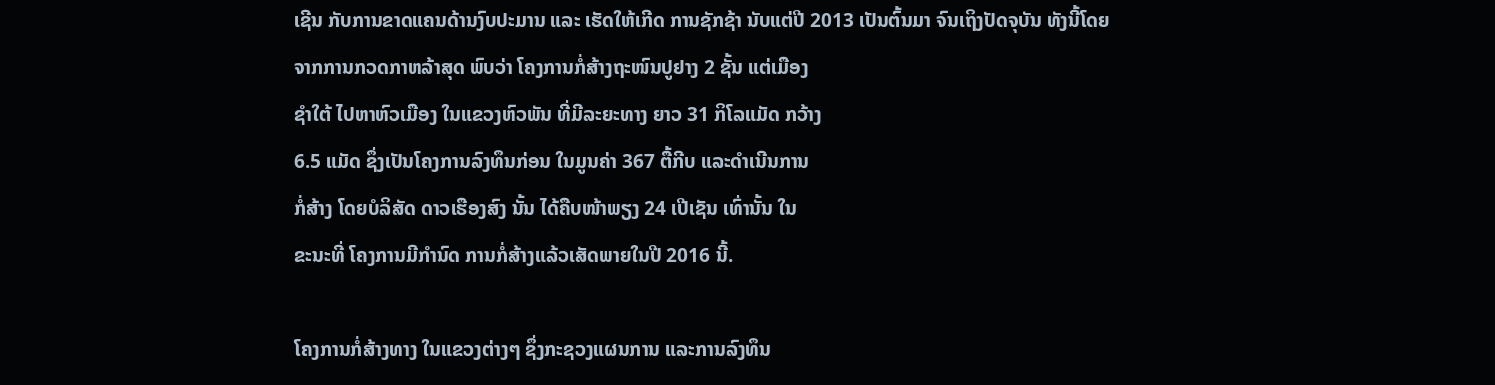ເຊີນ ກັບການຂາດແຄນດ້ານງົບປະມານ ແລະ ເຮັດໃຫ້ເກີດ ການຊັກຊ້າ ນັບແຕ່ປີ 2013 ເປັນຕົ້ນມາ ຈົນເຖິງປັດຈຸບັນ ທັງນີ້ໂດຍ
ຈາກການກວດກາຫລ້າສຸດ ພົບວ່າ ໂຄງການກໍ່ສ້າງຖະໜົນປູຢາງ 2 ຊັ້ນ ແຕ່ເມືອງ
ຊຳໃຕ້ ໄປຫາຫົວເມືອງ ໃນແຂວງຫົວພັນ ທີ່ມີລະຍະທາງ ຍາວ 31 ກິໂລແມັດ ກວ້າງ
6.5 ແມັດ ຊຶ່ງເປັນໂຄງການລົງທຶນກ່ອນ ໃນມູນຄ່າ 367 ຕື້ກີບ ແລະດຳເນີນການ
ກໍ່ສ້າງ ໂດຍບໍລິສັດ ດາວເຮືອງສົງ ນັ້ນ ໄດ້ຄືບໜ້າພຽງ 24 ເປີເຊັນ ເທົ່ານັ້ນ ໃນ
ຂະນະທີ່ ໂຄງການມີກຳນົດ ການກໍ່ສ້າງແລ້ວເສັດພາຍໃນປີ 2016 ນີ້.

ໂຄງການກໍ່ສ້າງທາງ ໃນແຂວງຕ່າງໆ ຊຶ່ງກະຊວງແຜນການ ແລະການລົງທຶນ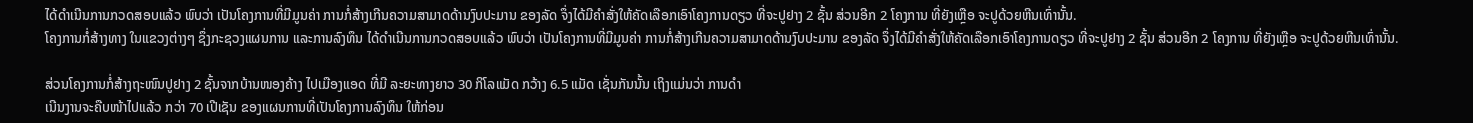ໄດ້ດຳເນີນການກວດສອບແລ້ວ ພົບວ່າ ເປັນໂຄງການທີ່ມີມູນຄ່າ ການກໍ່ສ້າງເກີນຄວາມສາມາດດ້ານງົບປະມານ ຂອງລັດ ຈຶ່ງໄດ້ມີຄຳສັ່ງໃຫ້ຄັດເລືອກເອົາໂຄງການດຽວ ທີ່ຈະປູຢາງ 2 ຊັ້ນ ສ່ວນອີກ 2 ໂຄງການ ທີ່ຍັງເຫຼືອ ຈະປູດ້ວຍຫີນເທົ່ານັ້ນ.
ໂຄງການກໍ່ສ້າງທາງ ໃນແຂວງຕ່າງໆ ຊຶ່ງກະຊວງແຜນການ ແລະການລົງທຶນ ໄດ້ດຳເນີນການກວດສອບແລ້ວ ພົບວ່າ ເປັນໂຄງການທີ່ມີມູນຄ່າ ການກໍ່ສ້າງເກີນຄວາມສາມາດດ້ານງົບປະມານ ຂອງລັດ ຈຶ່ງໄດ້ມີຄຳສັ່ງໃຫ້ຄັດເລືອກເອົາໂຄງການດຽວ ທີ່ຈະປູຢາງ 2 ຊັ້ນ ສ່ວນອີກ 2 ໂຄງການ ທີ່ຍັງເຫຼືອ ຈະປູດ້ວຍຫີນເທົ່ານັ້ນ.

ສ່ວນໂຄງການກໍ່ສ້າງຖະໜົນປູຢາງ 2 ຊັ້ນຈາກບ້ານໜອງຄ້າງ ໄປເມືອງແອດ ທີ່ມີ ລະຍະທາງຍາວ 30 ກິໂລແມັດ ກວ້າງ 6.5 ແມັດ ເຊັ່ນກັນນັ້ນ ເຖິງແມ່ນວ່າ ການດຳ
ເນີນງານຈະຄືບໜ້າໄປແລ້ວ ກວ່າ 70 ເປີເຊັນ ຂອງແຜນການທີ່ເປັນໂຄງການລົງທຶນ ໃຫ້ກ່ອນ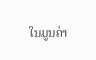ໃນມູນຄ່າ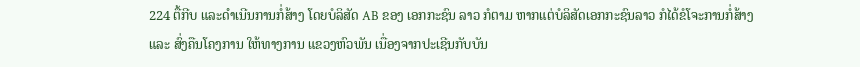224 ຕື້ກີບ ແລະດຳເນີນການກໍ່ສ້າງ ໂດຍບໍລິສັດ AB ຂອງ ເອກກະຊົນ ລາວ ກໍຕາມ ຫາກແຕ່ບໍລິສັດເອກກະຊົນລາວ ກໍໄດ້ຂໍໂຈະການກໍ່ສ້າງ
ແລະ ສົ່ງຄືນໂຄງການ ໃຫ້ທາງການ ແຂວງຫົວພັນ ເນື່ອງຈາກປະເຊີນກັບບັນ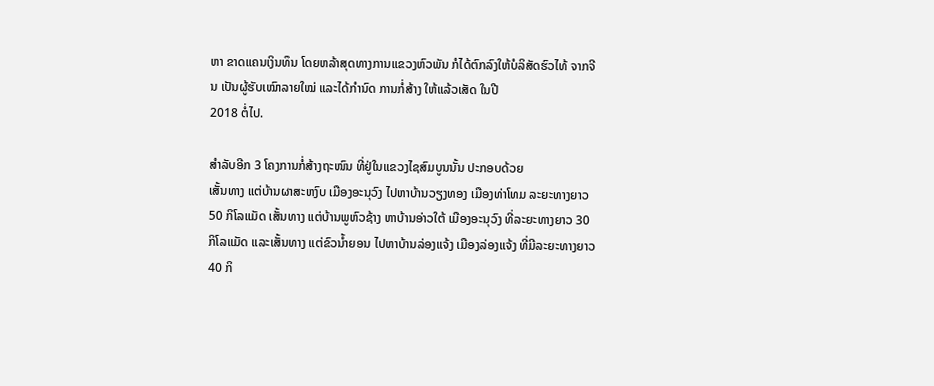ຫາ ຂາດແຄນເງິນທຶນ ໂດຍຫລ້າສຸດທາງການແຂວງຫົວພັນ ກໍໄດ້ຕົກລົງໃຫ້ບໍລິສັດຮົວໄທ້ ຈາກຈີນ ເປັນຜູ້ຮັບເໝົາລາຍໃໝ່ ແລະໄດ້ກຳນົດ ການກໍ່ສ້າງ ໃຫ້ແລ້ວເສັດ ໃນປີ
2018 ຕໍ່ໄປ.

ສຳລັບອີກ 3 ໂຄງການກໍ່ສ້າງຖະໜົນ ທີ່ຢູ່ໃນແຂວງໄຊສົມບູນນັ້ນ ປະກອບດ້ວຍ
ເສັ້ນທາງ ແຕ່ບ້ານຜາສະຫງົບ ເມືອງອະນຸວົງ ໄປຫາບ້ານວຽງທອງ ເມືອງທ່າໂທມ ລະຍະທາງຍາວ 50 ກິໂລແມັດ ເສັ້ນທາງ ແຕ່ບ້ານພູຫົວຊ້າງ ຫາບ້ານອ່າວໃຕ້ ເມືອງອະນຸວົງ ທີ່ລະຍະທາງຍາວ 30 ກິໂລແມັດ ແລະເສັ້ນທາງ ແຕ່ຂົວນ້ຳຍອນ ໄປຫາບ້ານລ່ອງແຈ້ງ ເມືອງລ່ອງແຈ້ງ ທີ່ມີລະຍະທາງຍາວ 40 ກິ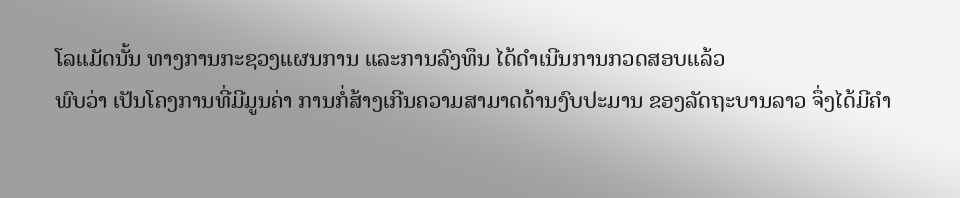ໂລແມັດນັ້ນ ທາງການກະຊວງແຜນການ ແລະການລົງທຶນ ໄດ້ດຳເນີນການກວດສອບແລ້ວ
ພົບວ່າ ເປັນໂຄງການທີ່ມີມູນຄ່າ ການກໍ່ສ້າງເກີນຄວາມສາມາດດ້ານງົບປະມານ ຂອງລັດຖະບານລາວ ຈຶ່ງໄດ້ມີຄຳ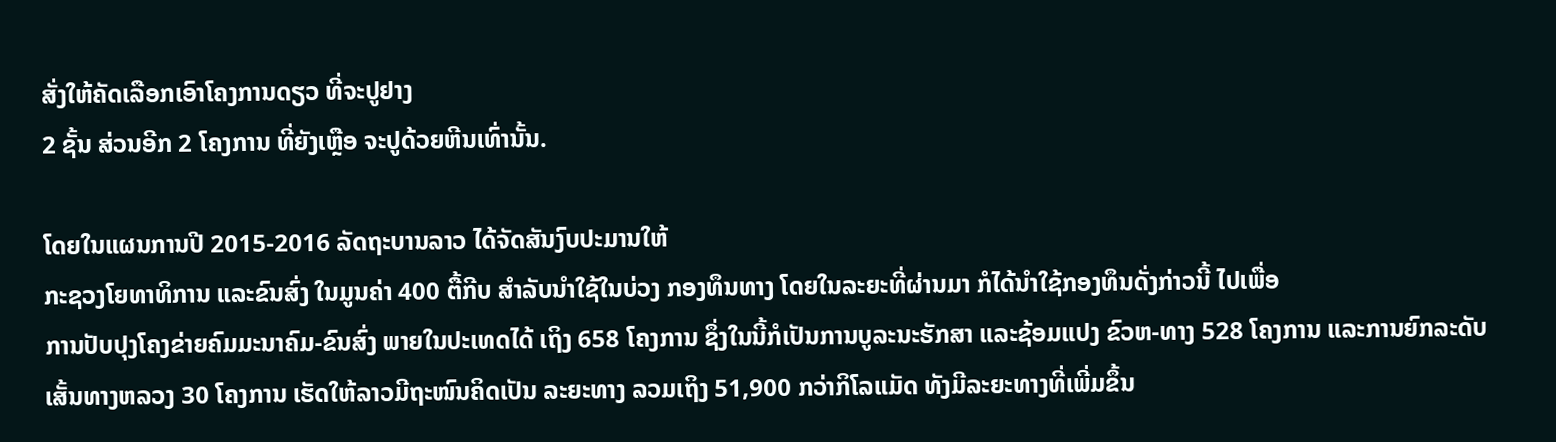ສັ່ງໃຫ້ຄັດເລືອກເອົາໂຄງການດຽວ ທີ່ຈະປູຢາງ
2 ຊັ້ນ ສ່ວນອີກ 2 ໂຄງການ ທີ່ຍັງເຫຼືອ ຈະປູດ້ວຍຫີນເທົ່ານັ້ນ.

ໂດຍໃນແຜນການປີ 2015-2016 ລັດຖະບານລາວ ໄດ້ຈັດສັນງົບປະມານໃຫ້
ກະຊວງໂຍທາທິການ ແລະຂົນສົ່ງ ໃນມູນຄ່າ 400 ຕື້ກີບ ສຳລັບນຳໃຊ້ໃນບ່ວງ ກອງທຶນທາງ ໂດຍໃນລະຍະທີ່ຜ່ານມາ ກໍໄດ້ນຳໃຊ້ກອງທຶນດັ່ງກ່າວນີ້ ໄປເພື່ອ
ການປັບປຸງໂຄງຂ່າຍຄົມມະນາຄົມ-ຂົນສົ່ງ ພາຍໃນປະເທດໄດ້ ເຖິງ 658 ໂຄງການ ຊຶ່ງໃນນີ້ກໍເປັນການບູລະນະຮັກສາ ແລະຊ້ອມແປງ ຂົວຫ-ທາງ 528 ໂຄງການ ແລະການຍົກລະດັບເສັ້ນທາງຫລວງ 30 ໂຄງການ ເຮັດໃຫ້ລາວມີຖະໜົນຄິດເປັນ ລະຍະທາງ ລວມເຖິງ 51,900 ກວ່າກິໂລແມັດ ທັງມີລະຍະທາງທີ່ເພີ່ມຂຶ້ນ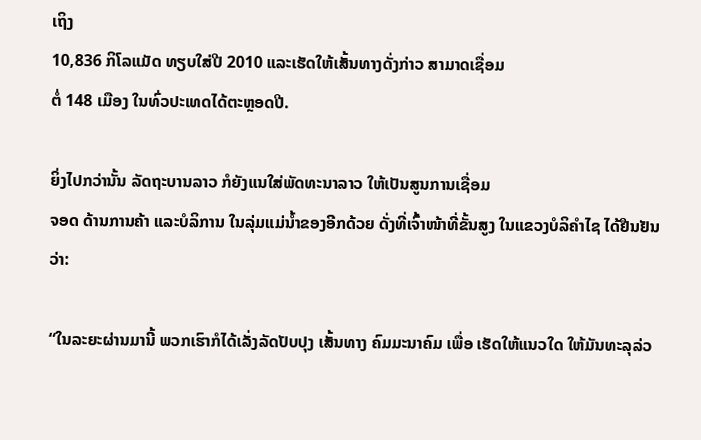ເຖິງ
10,836 ກິໂລແມັດ ທຽບໃສ່ປີ 2010 ແລະເຮັດໃຫ້ເສັ້ນທາງດັ່ງກ່າວ ສາມາດເຊື່ອມ
ຕໍ່ 148 ເມືອງ ໃນທົ່ວປະເທດໄດ້ຕະຫຼອດປີ.

ຍິ່ງໄປກວ່ານັ້ນ ລັດຖະບານລາວ ກໍຍັງແນໃສ່ພັດທະນາລາວ ໃຫ້ເປັນສູນການເຊື່ອມ
ຈອດ ດ້ານການຄ້າ ແລະບໍລິການ ໃນລຸ່ມແມ່ນ້ຳຂອງອີກດ້ວຍ ດັ່ງທີ່ເຈົ້າໜ້າທີ່ຂັ້ນສູງ ໃນແຂວງບໍລິຄຳໄຊ ໄດ້ຢືນຢັນວ່າ:

“ໃນລະຍະຜ່ານມານີ້ ພວກເຮົາກໍໄດ້ເລັ່ງລັດປັບປຸງ ເສັ້ນທາງ ຄົມມະນາຄົມ ເພື່ອ ເຮັດໃຫ້ແນວໃດ ໃຫ້ມັນທະລຸລ່ວ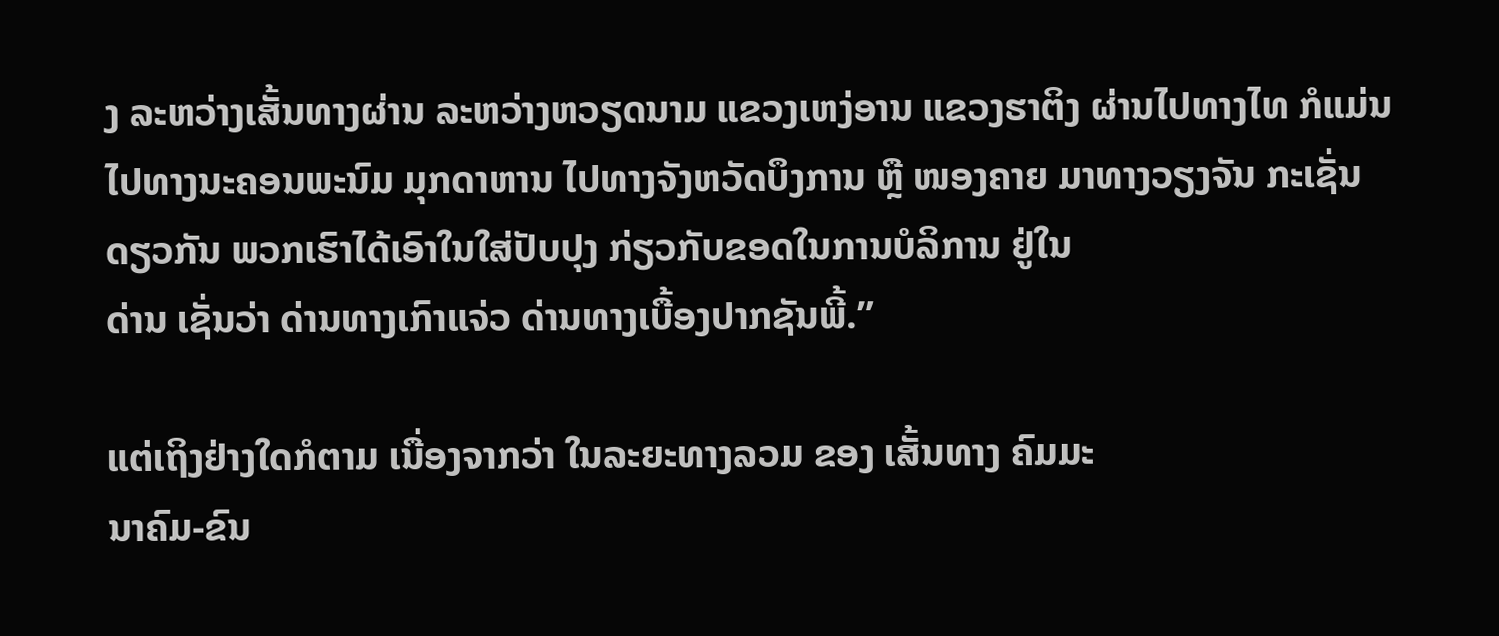ງ ລະຫວ່າງເສັ້ນທາງຜ່ານ ລະຫວ່າງຫວຽດນາມ ແຂວງເຫງ່ອານ ແຂວງຮາຕິງ ຜ່ານໄປທາງໄທ ກໍແມ່ນໄປທາງນະຄອນພະນົມ ມຸກດາຫານ ໄປທາງຈັງຫວັດບຶງການ ຫຼື ໜອງຄາຍ ມາທາງວຽງຈັນ ກະເຊັ່ນ
ດຽວກັນ ພວກເຮົາໄດ້ເອົາໃນໃສ່ປັບປຸງ ກ່ຽວກັບຂອດໃນການບໍລິການ ຢູ່ໃນ
ດ່ານ ເຊັ່ນວ່າ ດ່ານທາງເກົາແຈ່ວ ດ່ານທາງເບື້ອງປາກຊັນພີ້.”

ແຕ່ເຖິງຢ່າງໃດກໍຕາມ ເນື່ອງຈາກວ່າ ໃນລະຍະທາງລວມ ຂອງ ເສັ້ນທາງ ຄົມມະ
ນາຄົມ-ຂົນ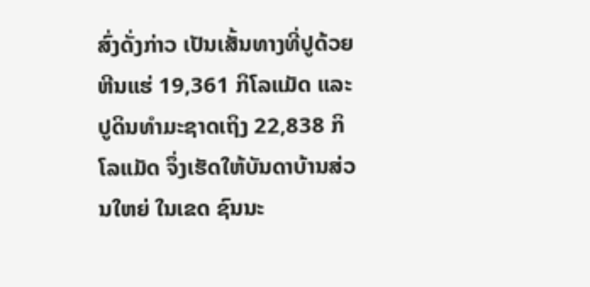ສົ່ງດັ່ງກ່າວ ເປັນເສັ້ນທາງທີ່ປູດ້ວຍຫີນແຮ່ 19,361 ກິໂລແມັດ ແລະ ປູດິນທຳມະຊາດເຖິງ 22,838 ກິໂລແມັດ ຈຶ່ງເຮັດໃຫ້ບັນດາບ້ານສ່ວນໃຫຍ່ ໃນເຂດ ຊົນນະ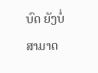ບົດ ຍັງບໍ່ສາມາດ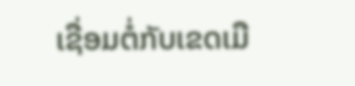ເຊື່ອມຕໍ່ກັບເຂດເມື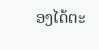ອງໄດ້ຕະ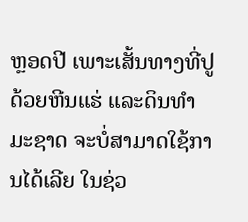ຫຼອດປີ ເພາະເສັ້ນທາງທີ່ປູ ດ້ວຍຫີນແຮ່ ແລະດິນທຳມະຊາດ ຈະບໍ່ສາມາດໃຊ້ການໄດ້ເລີຍ ໃນຊ່ວ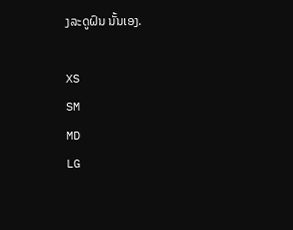ງລະດູຝົນ ນັ້ນເອງ.

XS
SM
MD
LG